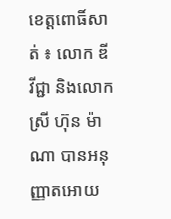ខេត្តពោធិ៍សាត់ ៖ លោក ឌី វីជ្ជា និងលោកស្រី ហ៊ុន ម៉ាណា បានអនុញ្ញាតអោយ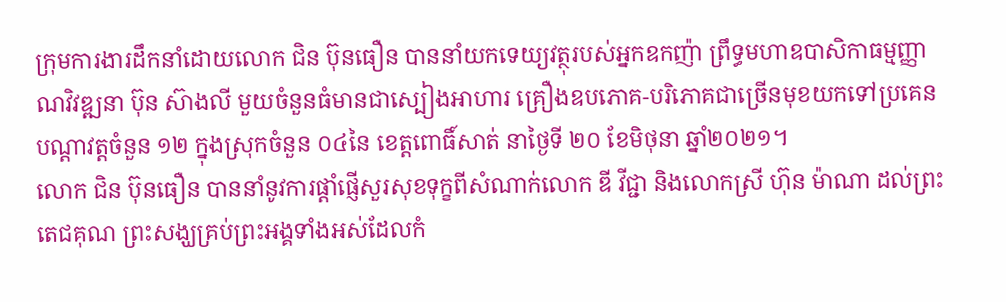ក្រុមការងារដឹកនាំដោយលោក ជិន ប៊ុនធឿន បាននាំយកទេយ្យវត្ថុរបស់អ្នកឧកញ៉ា ព្រឹទ្ធមហាឧបាសិកាធម្មញ្ញាណវិវឌ្ឍនា ប៊ុន ស៊ាងលី មួយចំនួនធំមានជាស្បៀងអាហារ គ្រឿងឧបភោគ-បរិភោគជាច្រើនមុខយកទៅប្រគេនបណ្តាវត្តចំនួន ១២ ក្នុងស្រុកចំនួន ០៤នៃ ខេត្តពោធិ៍សាត់ នាថ្ងៃទី ២០ ខែមិថុនា ឆ្នាំ២០២១។
លោក ជិន ប៊ុនធឿន បាននាំនូវការផ្ដាំផ្ញើសួរសុខទុក្ខពីសំណាក់លោក ឌី វីជ្ជា និងលោកស្រី ហ៊ុន ម៉ាណា ដល់ព្រះតេជគុណ ព្រះសង្ឃគ្រប់ព្រះអង្គទាំងអស់ដែលកំ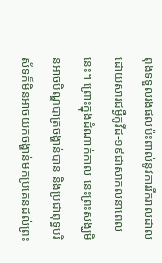ពុងទទួលរងផលប៉ះពាល់នូវការរីករាលដាលដោយសារជម្ងឺកូវីដ-១៩ជាសាកលនាពេលនេះ។ ព្រោះក្នុងដំណាក់កាល នេះព្រះសង្ឃមិនអាចបិណ្ឌបាត្រចង្ហាន់បាន និងប្រជាពុទ្ធបរិស័ទក៏មិនអាចយកចង្ហាន់មកប្រគេនដល់ព្រះ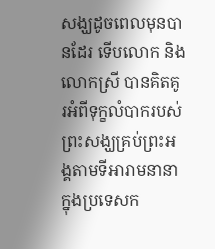សង្ឃដូចពេលមុនបានដែរ ទើបលោក និងលោកស្រី បានគិតគូរអំពីទុក្ខលំបាករបស់ព្រះសង្ឃគ្រប់ព្រះអង្គតាមទីអារាមនានាក្នុងប្រទេសក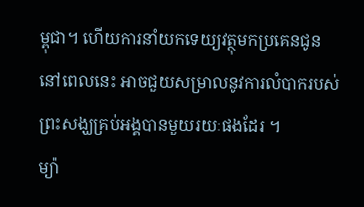ម្ពុជា។ ហើយការនាំយកទេយ្យវត្ថុមកប្រគេនជូននៅពេលនេះ អាចជួយសម្រាលនូវការលំបាករបស់ព្រះសង្ឃគ្រប់អង្គបានមួយរយៈផងដែរ ។
ម្យ៉ា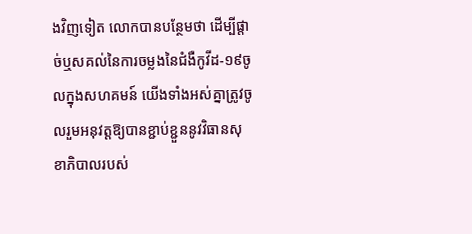ងវិញទៀត លោកបានបន្ថែមថា ដើម្បីផ្តាច់ឬសគល់នៃការចម្លងនៃជំងឺកូវីដ-១៩ចូលក្នុងសហគមន៍ យើងទាំងអស់គ្នាត្រូវចូលរួមអនុវត្តឱ្យបានខ្ជាប់ខ្ជួននូវវិធានសុខាភិបាលរបស់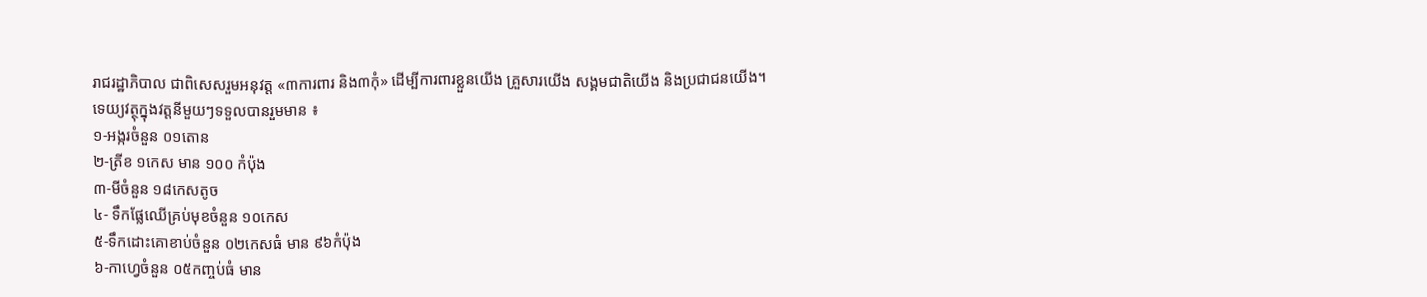រាជរដ្ឋាភិបាល ជាពិសេសរួមអនុវត្ត «៣ការពារ និង៣កុំ» ដេីម្បីការពារខ្លួនយេីង គ្រួសារយេីង សង្គមជាតិយេីង និងប្រជាជនយេីង។
ទេយ្យវត្ថុក្នុងវត្តនីមួយៗទទួលបានរួមមាន ៖
១-អង្ករចំនួន ០១តោន
២-ត្រីខ ១កេស មាន ១០០ កំប៉ុង
៣-មីចំនួន ១៨កេសតូច
៤- ទឹកផ្លែឈើគ្រប់មុខចំនួន ១០កេស
៥-ទឹកដោះគោខាប់ចំនួន ០២កេសធំ មាន ៩៦កំប៉ុង
៦-កាហ្វេចំនួន ០៥កញ្ចប់ធំ មាន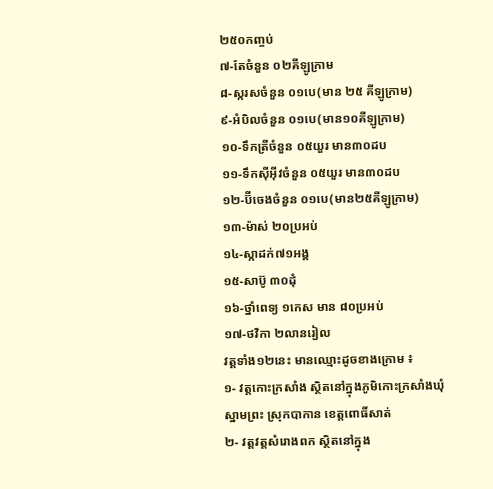២៥០កញ្ចប់
៧-តែចំនួន ០២គីឡូក្រាម
៨-ស្ករសចំនួន ០១បេ(មាន ២៥ គីឡូក្រាម)
៩-អំបិលចំនួន ០១បេ(មាន១០គីឡូក្រាម)
១០-ទឹកត្រីចំនួន ០៥យួរ មាន៣០ដប
១១-ទឹកស៊ីអ៊ីវចំនួន ០៥យួរ មាន៣០ដប
១២-ប៊ីចេងចំនួន ០១បេ(មាន២៥គីឡូក្រាម)
១៣-ម៉ាស់ ២០ប្រអប់
១៤-ស្កាដក់៧១អង្គ
១៥-សាប៊ូ ៣០ដុំ
១៦-ថ្នាំពេទ្យ ១កេស មាន ៨០ប្រអប់
១៧-ថវិកា ២លានរៀល
វត្តទាំង១២នេះ មានឈ្មោះដូចខាងក្រោម ៖
១- វត្តកោះក្រសាំង ស្ថិតនៅក្នុងភូមិកោះក្រសាំងឃុំស្នាមព្រះ ស្រុកបាកាន ខេត្តពោធិ៍សាត់
២- វត្តវត្តសំរោងពក ស្ថិតនៅក្នុង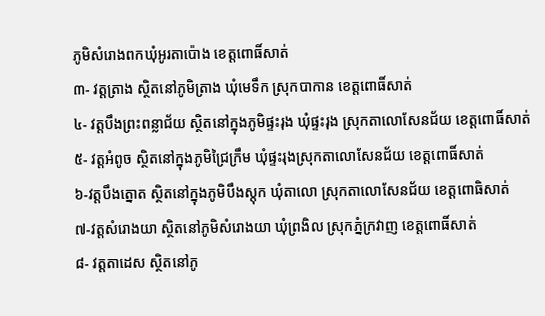ភូមិសំរោងពកឃុំអូរតាប៉ោង ខេត្តពោធិ៍សាត់
៣- វត្តត្រាង ស្ថិតនៅភូមិត្រាង ឃុំមេទឹក ស្រុកបាកាន ខេត្តពោធិ៍សាត់
៤- វត្តបឹងព្រះពន្លាជ័យ ស្ថិតនៅក្នុងភូមិផ្ទះរុង ឃុំផ្ទះរុង ស្រុកតាលោសែនជ័យ ខេត្តពោធិ៍សាត់
៥- វត្តអំពូច ស្ថិតនៅក្នុងភូមិជ្រៃក្រឹម ឃុំផ្ទះរុងស្រុកតាលោសែនជ័យ ខេត្តពោធិ៍សាត់
៦-វត្តបឹងត្នោត ស្ថិតនៅក្នុងភូមិបឹងស្តុក ឃុំតាលោ ស្រុកតាលោសែនជ័យ ខេត្តពោធិសាត់
៧-វត្តសំរោងយា ស្ថិតនៅភូមិសំរោងយា ឃុំព្រងិល ស្រុកភ្នំក្រវាញ ខេត្តពោធិ៍សាត់
៨- វត្តតាដេស ស្ថិតនៅភូ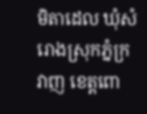មិតាដេល ឃុំសំរោងស្រុកភ្នំក្រវាញ ខេត្តពោ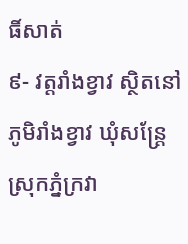ធិ៍សាត់
៩- វត្តរាំងខ្វាវ ស្ថិតនៅភូមិរាំងខ្វាវ ឃុំសន្ត្រែ ស្រុកភ្នំក្រវា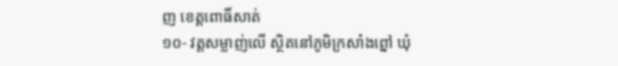ញ ខេត្តពោធិ៍សាត់
១០- វត្តសម្លាញ់លើ ស្ថិតនៅភូមិក្រសាំងព្នៅ ឃុំ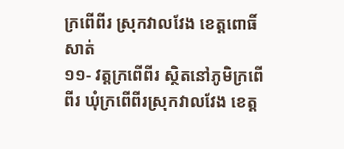ក្រពើពីរ ស្រុកវាលវែង ខេត្តពោធិ៍សាត់
១១- វត្តក្រពើពីរ ស្ថិតនៅភូមិក្រពើពីរ ឃុំក្រពើពីរស្រុកវាលវែង ខេត្ត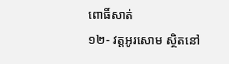ពោធិ៍សាត់
១២- វត្តអូរសោម ស្ថិតនៅ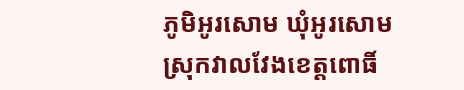ភូមិអូរសោម ឃុំអូរសោម ស្រុកវាលវែងខេត្តពោធិ៍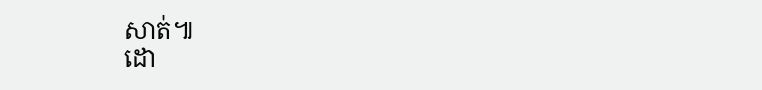សាត់៕
ដោ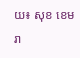យ៖ សុខ ខេមរា